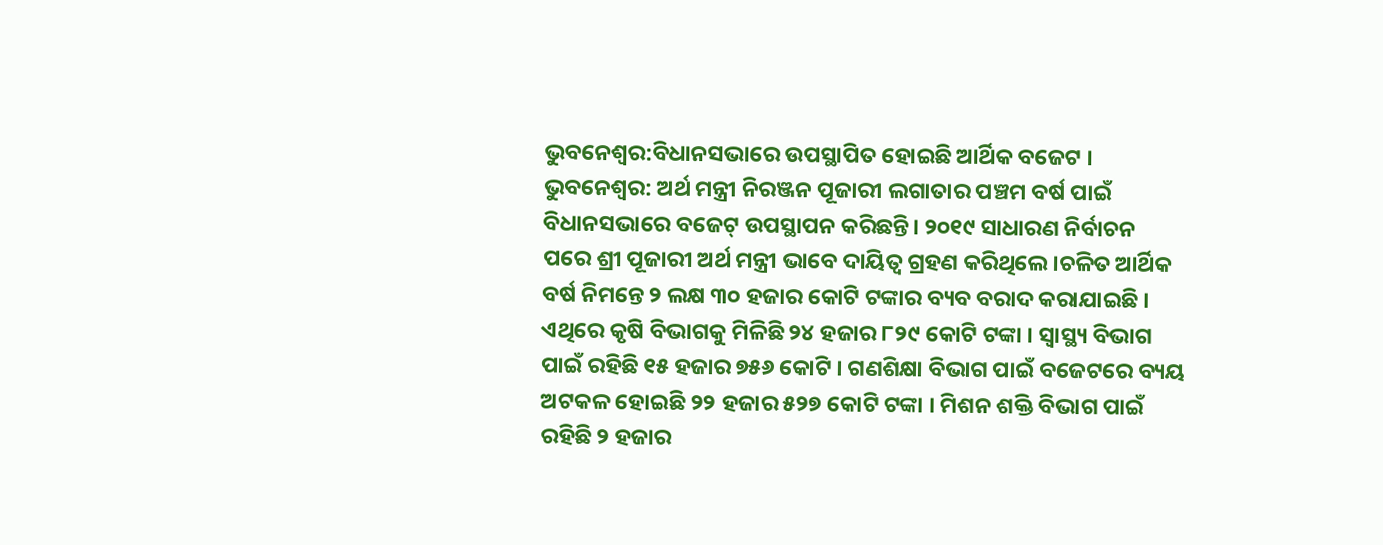ଭୁବନେଶ୍ବର:ବିଧାନସଭାରେ ଉପସ୍ଥାପିତ ହୋଇଛି ଆର୍ଥିକ ବଜେଟ । ଭୁବନେଶ୍ବର: ଅର୍ଥ ମନ୍ତ୍ରୀ ନିରଞ୍ଜନ ପୂଜାରୀ ଲଗାତାର ପଞ୍ଚମ ବର୍ଷ ପାଇଁ ବିଧାନସଭାରେ ବଜେଟ୍ ଉପସ୍ଥାପନ କରିଛନ୍ତି। ୨୦୧୯ ସାଧାରଣ ନିର୍ବାଚନ ପରେ ଶ୍ରୀ ପୂଜାରୀ ଅର୍ଥ ମନ୍ତ୍ରୀ ଭାବେ ଦାୟିତ୍ବ ଗ୍ରହଣ କରିଥିଲେ।ଚଳିତ ଆର୍ଥିକ ବର୍ଷ ନିମନ୍ତେ ୨ ଲକ୍ଷ ୩୦ ହଜାର କୋଟି ଟଙ୍କାର ବ୍ୟବ ବରାଦ କରାଯାଇଛି । ଏଥିରେ କୃଷି ବିଭାଗକୁ ମିଳିଛି ୨୪ ହଜାର ୮୨୯ କୋଟି ଟଙ୍କା । ସ୍ୱାସ୍ଥ୍ୟ ବିଭାଗ ପାଇଁ ରହିଛି ୧୫ ହଜାର ୭୫୬ କୋଟି । ଗଣଶିକ୍ଷା ବିଭାଗ ପାଇଁ ବଜେଟରେ ବ୍ୟୟ ଅଟକଳ ହୋଇଛି ୨୨ ହଜାର ୫୨୭ କୋଟି ଟଙ୍କା । ମିଶନ ଶକ୍ତି ବିଭାଗ ପାଇଁ ରହିଛି ୨ ହଜାର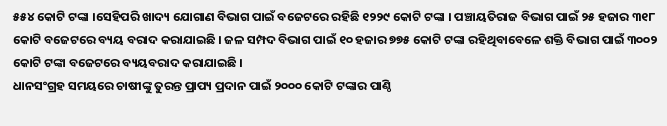୫୫୪ କୋଟି ଟଙ୍କା ।ସେହିପରି ଖାଦ୍ୟ ଯୋଗାଣ ବିଭାଗ ପାଇଁ ବଜେଟରେ ରହିଛି ୧୨୨୯ କୋଟି ଟଙ୍କା । ପଞ୍ଚାୟତିରାଜ ବିଭାଗ ପାଇଁ ୨୫ ହଜାର ୩୧୮ କୋଟି ବଜେଟରେ ବ୍ୟୟ ବରାଦ କରାଯାଇଛି । ଜଳ ସମ୍ପଦ ବିଭାଗ ପାଇଁ ୧୦ ହଜାର ୭୭୫ କୋଟି ଟଙ୍କା ରହିଥିବାବେଳେ ଶକ୍ତି ବିଭାଗ ପାଇଁ ୩୦୦୨ କୋଟି ଟଙ୍କା ବଜେଟରେ ବ୍ୟୟବରାଦ କରାଯାଇଛି ।
ଧାନସଂଗ୍ରହ ସମୟରେ ଚାଷୀଙ୍କୁ ତୁରନ୍ତ ପ୍ରାପ୍ୟ ପ୍ରଦାନ ପାଇଁ ୨୦୦୦ କୋଟି ଟଙ୍କାର ପାଣ୍ଠି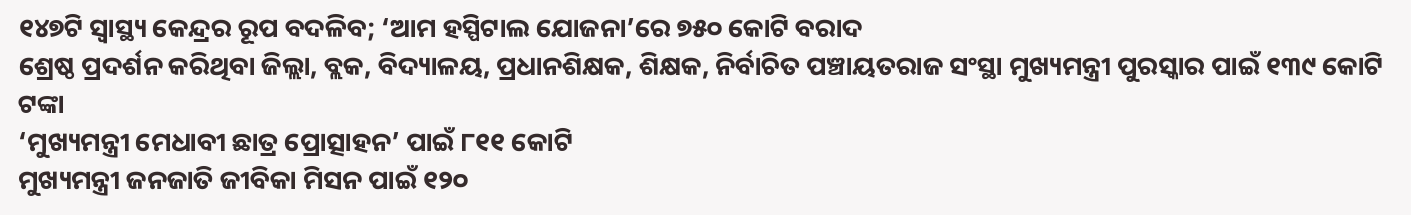୧୪୭ଟି ସ୍ବାସ୍ଥ୍ୟ କେନ୍ଦ୍ରର ରୂପ ବଦଳିବ; ‘ଆମ ହସ୍ପିଟାଲ ଯୋଜନା’ରେ ୭୫୦ କୋଟି ବରାଦ
ଶ୍ରେଷ୍ଠ ପ୍ରଦର୍ଶନ କରିଥିବା ଜିଲ୍ଲା, ବ୍ଲକ, ବିଦ୍ୟାଳୟ, ପ୍ରଧାନଶିକ୍ଷକ, ଶିକ୍ଷକ, ନିର୍ବାଚିତ ପଞ୍ଚାୟତରାଜ ସଂସ୍ଥା ମୁଖ୍ୟମନ୍ତ୍ରୀ ପୁରସ୍କାର ପାଇଁ ୧୩୯ କୋଟି ଟଙ୍କା
‘ମୁଖ୍ୟମନ୍ତ୍ରୀ ମେଧାବୀ ଛାତ୍ର ପ୍ରୋତ୍ସାହନ’ ପାଇଁ ୮୧୧ କୋଟି
ମୁଖ୍ୟମନ୍ତ୍ରୀ ଜନଜାତି ଜୀବିକା ମିସନ ପାଇଁ ୧୨୦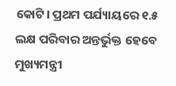କୋଟି। ପ୍ରଥମ ପର୍ଯ୍ୟାୟରେ ୧.୫ ଲକ୍ଷ ପରିବାର ଅନ୍ତର୍ଭୁକ୍ତ ହେବେ
ମୁଖ୍ୟମନ୍ତ୍ରୀ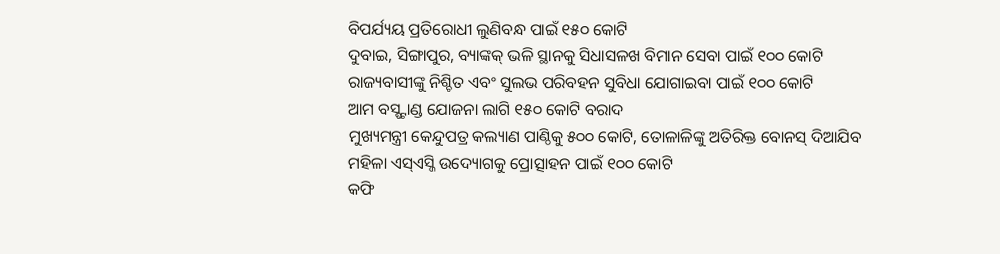ବିପର୍ଯ୍ୟୟ ପ୍ରତିରୋଧୀ ଲୁଣିବନ୍ଧ ପାଇଁ ୧୫୦ କୋଟି
ଦୁବାଇ, ସିଙ୍ଗାପୁର, ବ୍ୟାଙ୍କକ୍ ଭଳି ସ୍ଥାନକୁ ସିଧାସଳଖ ବିମାନ ସେବା ପାଇଁ ୧୦୦ କୋଟି
ରାଜ୍ୟବାସୀଙ୍କୁ ନିଶ୍ଚିତ ଏବଂ ସୁଲଭ ପରିବହନ ସୁବିଧା ଯୋଗାଇବା ପାଇଁ ୧୦୦ କୋଟି
ଆମ ବସ୍ଷ୍ଟାଣ୍ଡ ଯୋଜନା ଲାଗି ୧୫୦ କୋଟି ବରାଦ
ମୁଖ୍ୟମନ୍ତ୍ରୀ କେନ୍ଦୁପତ୍ର କଲ୍ୟାଣ ପାଣ୍ଠିକୁ ୫୦୦ କୋଟି, ତୋଳାଳିଙ୍କୁ ଅତିରିକ୍ତ ବୋନସ୍ ଦିଆଯିବ
ମହିଳା ଏସ୍ଏସ୍ଜି ଉଦ୍ୟୋଗକୁ ପ୍ରୋତ୍ସାହନ ପାଇଁ ୧୦୦ କୋଟି
କଫି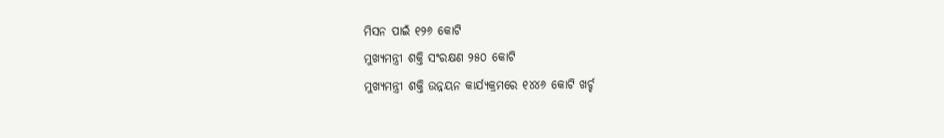ମିସନ ପାଇଁ ୧୨୬ କୋଟି
ମୁଖ୍ୟମନ୍ତ୍ରୀ ଶକ୍ତି ସଂରକ୍ଷଣ ୨୫୦ କୋଟି
ମୁଖ୍ୟମନ୍ତ୍ରୀ ଶକ୍ତି ଉନ୍ନୟନ କାର୍ଯ୍ୟକ୍ରମରେ ୧୪୪୬ କୋଟି ଖର୍ଚ୍ଚ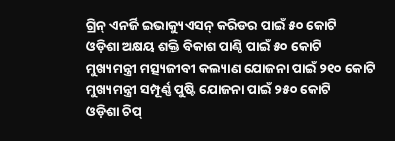ଗ୍ରିନ୍ ଏନର୍ଜି ଇଭାକ୍ୟୁଏସନ୍ କରିଡର ପାଇଁ ୫୦ କୋଟି
ଓଡ଼ିଶା ଅକ୍ଷୟ ଶକ୍ତି ବିକାଶ ପାଣ୍ଠି ପାଇଁ ୫୦ କୋଟି
ମୁଖ୍ୟମନ୍ତ୍ରୀ ମତ୍ସ୍ୟଜୀବୀ କଲ୍ୟାଣ ଯୋଜନା ପାଇଁ ୨୧୦ କୋଟି
ମୁଖ୍ୟମନ୍ତ୍ରୀ ସମ୍ପୂର୍ଣ୍ଣ ପୁଷ୍ଟି ଯୋଜନା ପାଇଁ ୨୫୦ କୋଟି
ଓଡ଼ିଶା ଚିପ୍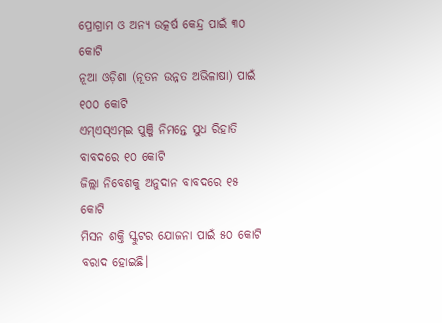ପ୍ରୋଗ୍ରାମ ଓ ଅନ୍ୟ ଉତ୍କର୍ଷ କେନ୍ଦ୍ର ପାଇଁ ୩୦ କୋଟି
ନୂଆ ଓଡ଼ିଶା (ନୂତନ ଉନ୍ନତ ଅଭିଳାଷା) ପାଇଁ ୧୦୦ କୋଟି
ଏମ୍ଏସ୍ଏମ୍ଇ ପୁଞ୍ଜି ନିମନ୍ତେ ସୁଧ ରିହାତି ବାବଦରେ ୧୦ କୋଟି
ଜିଲ୍ଲା ନିବେଶକୁ ଅନୁଦାନ ବାବଦରେ ୧୫ କୋଟି
ମିସନ ଶକ୍ତି ସ୍କୁଟର ଯୋଜନା ପାଇଁ ୫୦ କୋଟି ବରାଦ ହୋଇଛି।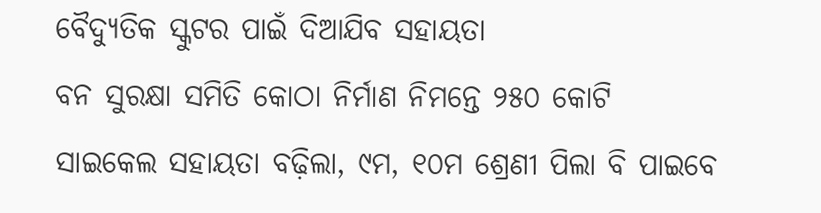ବୈଦ୍ୟୁତିକ ସ୍କୁଟର ପାଇଁ ଦିଆଯିବ ସହାୟତା
ବନ ସୁରକ୍ଷା ସମିତି କୋଠା ନିର୍ମାଣ ନିମନ୍ତେ ୨୫୦ କୋଟି
ସାଇକେଲ ସହାୟତା ବଢ଼ିଲା, ୯ମ, ୧୦ମ ଶ୍ରେଣୀ ପିଲା ବି ପାଇବେ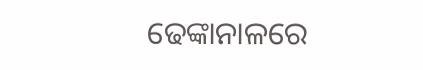ଢେଙ୍କାନାଳରେ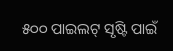୫୦୦ ପାଇଲଟ୍ ସୃଷ୍ଟି ପାଇଁ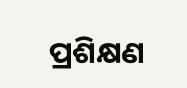ପ୍ରଶିକ୍ଷଣ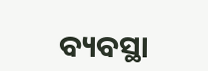ବ୍ୟବସ୍ଥା